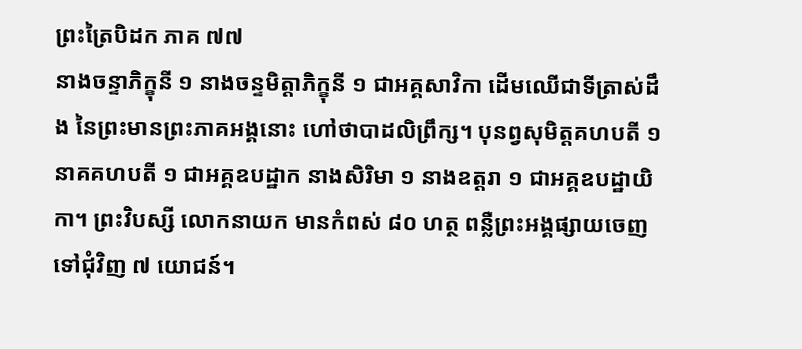ព្រះត្រៃបិដក ភាគ ៧៧
នាងចន្ទាភិក្ខុនី ១ នាងចន្ទមិត្តាភិក្ខុនី ១ ជាអគ្គសាវិកា ដើមឈើជាទីត្រាស់ដឹង នៃព្រះមានព្រះភាគអង្គនោះ ហៅថាបាដលិព្រឹក្ស។ បុនព្វសុមិត្តគហបតី ១ នាគគហបតី ១ ជាអគ្គឧបដ្ឋាក នាងសិរិមា ១ នាងឧត្តរា ១ ជាអគ្គឧបដ្ឋាយិកា។ ព្រះវិបស្សី លោកនាយក មានកំពស់ ៨០ ហត្ថ ពន្លឺព្រះអង្គផ្សាយចេញទៅជុំវិញ ៧ យោជន៍។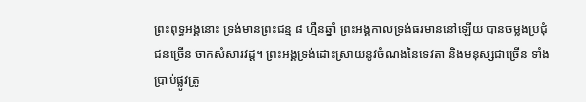ព្រះពុទ្ធអង្គនោះ ទ្រង់មានព្រះជន្ម ៨ ហ្មឺនឆ្នាំ ព្រះអង្គកាលទ្រង់ធរមាននៅឡើយ បានចម្លងប្រជុំជនច្រើន ចាកសំសារវដ្ត។ ព្រះអង្គទ្រង់ដោះស្រាយនូវចំណងនៃទេវតា និងមនុស្សជាច្រើន ទាំងប្រាប់ផ្លូវត្រូ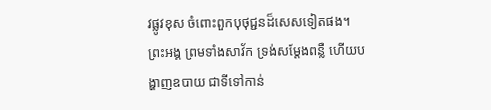វផ្លូវខុស ចំពោះពួកបុថុជ្ជនដ៏សេសទៀតផង។ ព្រះអង្គ ព្រមទាំងសាវ័ក ទ្រង់សម្តែងពន្លឺ ហើយបង្ហាញឧបាយ ជាទីទៅកាន់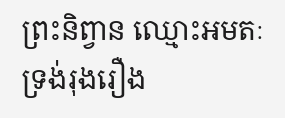ព្រះនិព្វាន ឈ្មោះអមតៈ ទ្រង់រុងរឿង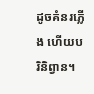ដូចគំនរភ្លើង ហើយបរិនិព្វាន។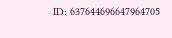ID: 637644696647964705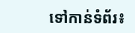ទៅកាន់ទំព័រ៖